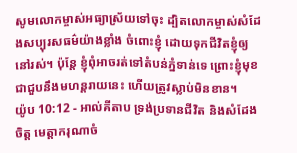សូមលោកម្ចាស់អធ្យាស្រ័យទៅចុះ ដ្បិតលោកម្ចាស់សំដែងសប្បុរសធម៌យ៉ាងខ្លាំង ចំពោះខ្ញុំ ដោយទុកជីវិតខ្ញុំឲ្យនៅរស់។ ប៉ុន្តែ ខ្ញុំពុំអាចរត់ទៅតំបន់ភ្នំទាន់ទេ ព្រោះខ្ញុំមុខជាជួបនឹងមហន្តរាយនេះ ហើយត្រូវស្លាប់មិនខាន។
យ៉ូប 10:12 - អាល់គីតាប ទ្រង់ប្រទានជីវិត និងសំដែងចិត្ត មេត្តាករុណាចំ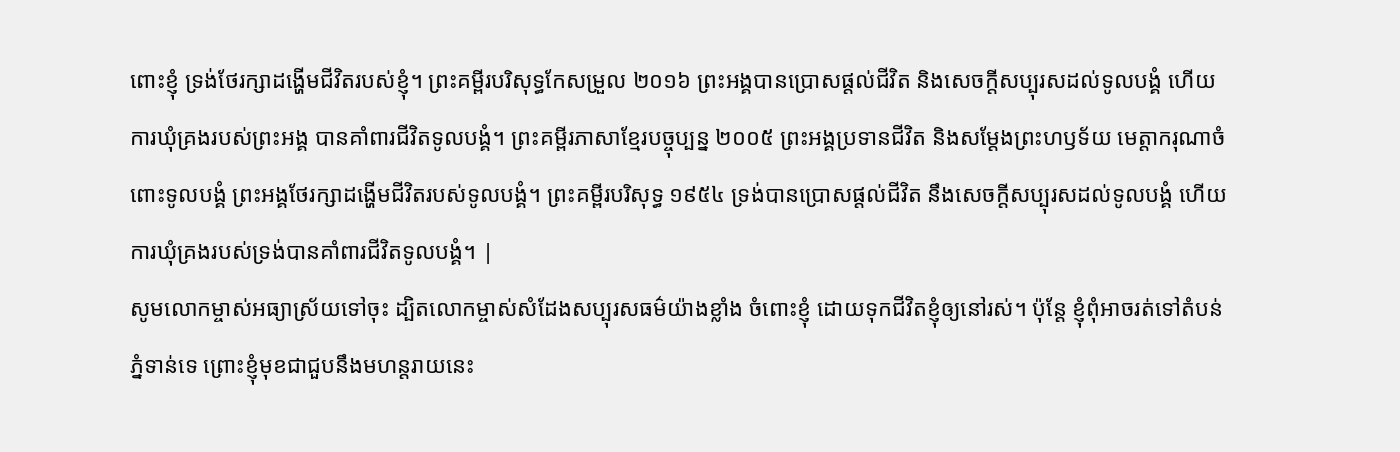ពោះខ្ញុំ ទ្រង់ថែរក្សាដង្ហើមជីវិតរបស់ខ្ញុំ។ ព្រះគម្ពីរបរិសុទ្ធកែសម្រួល ២០១៦ ព្រះអង្គបានប្រោសផ្តល់ជីវិត និងសេចក្ដីសប្បុរសដល់ទូលបង្គំ ហើយការឃុំគ្រងរបស់ព្រះអង្គ បានគាំពារជីវិតទូលបង្គំ។ ព្រះគម្ពីរភាសាខ្មែរបច្ចុប្បន្ន ២០០៥ ព្រះអង្គប្រទានជីវិត និងសម្តែងព្រះហឫទ័យ មេត្តាករុណាចំពោះទូលបង្គំ ព្រះអង្គថែរក្សាដង្ហើមជីវិតរបស់ទូលបង្គំ។ ព្រះគម្ពីរបរិសុទ្ធ ១៩៥៤ ទ្រង់បានប្រោសផ្តល់ជីវិត នឹងសេចក្ដីសប្បុរសដល់ទូលបង្គំ ហើយការឃុំគ្រងរបស់ទ្រង់បានគាំពារជីវិតទូលបង្គំ។ |
សូមលោកម្ចាស់អធ្យាស្រ័យទៅចុះ ដ្បិតលោកម្ចាស់សំដែងសប្បុរសធម៌យ៉ាងខ្លាំង ចំពោះខ្ញុំ ដោយទុកជីវិតខ្ញុំឲ្យនៅរស់។ ប៉ុន្តែ ខ្ញុំពុំអាចរត់ទៅតំបន់ភ្នំទាន់ទេ ព្រោះខ្ញុំមុខជាជួបនឹងមហន្តរាយនេះ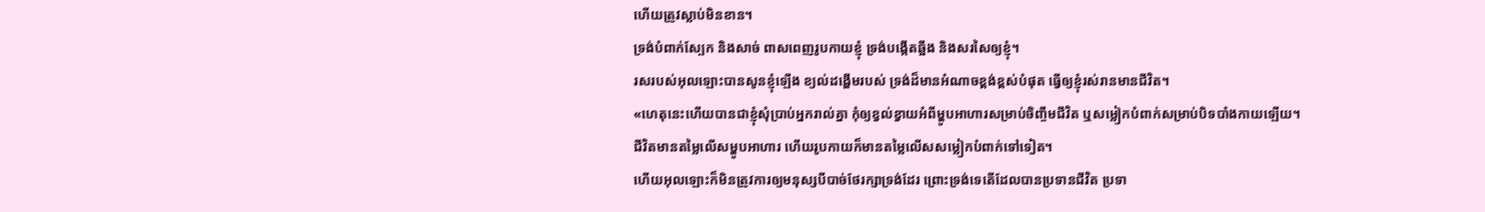ហើយត្រូវស្លាប់មិនខាន។
ទ្រង់បំពាក់ស្បែក និងសាច់ ពាសពេញរូបកាយខ្ញុំ ទ្រង់បង្កើតឆ្អឹង និងសរសៃឲ្យខ្ញុំ។
រសរបស់អុលឡោះបានសូនខ្ញុំឡើង ខ្យល់ដង្ហើមរបស់ ទ្រង់ដ៏មានអំណាចខ្ពង់ខ្ពស់បំផុត ធ្វើឲ្យខ្ញុំរស់រានមានជីវិត។
«ហេតុនេះហើយបានជាខ្ញុំសុំប្រាប់អ្នករាល់គ្នា កុំឲ្យខ្វល់ខ្វាយអំពីម្ហូបអាហារសម្រាប់ចិញ្ចឹមជីវិត ឬសម្លៀកបំពាក់សម្រាប់បិទបាំងកាយឡើយ។ ជីវិតមានតម្លៃលើសម្ហូបអាហារ ហើយរូបកាយក៏មានតម្លៃលើសសម្លៀកបំពាក់ទៅទៀត។
ហើយអុលឡោះក៏មិនត្រូវការឲ្យមនុស្សបីបាច់ថែរក្សាទ្រង់ដែរ ព្រោះទ្រង់ទេតើដែលបានប្រទានជីវិត ប្រទា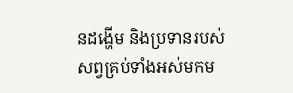នដង្ហើម និងប្រទានរបស់សព្វគ្រប់ទាំងអស់មកម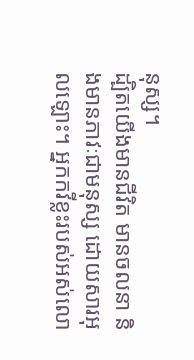នុស្ស។
ដ្បិតយើងមានជីវិត មានចលនា និងមានភាវៈជាមនុស្ស ដោយសារអុលឡោះ។ អ្នកកវីខ្លះរបស់អស់លោ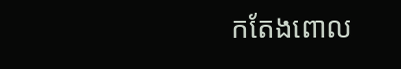កតែងពោល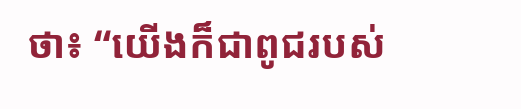ថា៖ “យើងក៏ជាពូជរបស់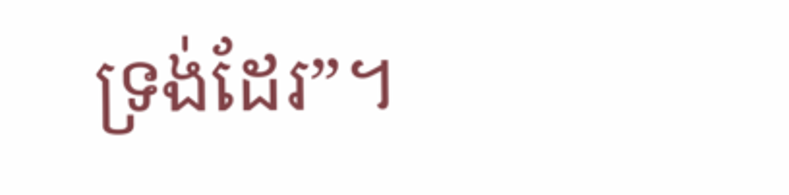ទ្រង់ដែរ”។